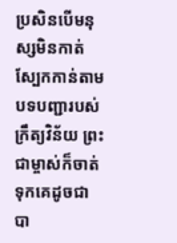ប្រសិនបើមនុស្សមិនកាត់ស្បែកកាន់តាមបទបញ្ជារបស់ក្រឹត្យវិន័យ ព្រះជាម្ចាស់ក៏ចាត់ទុកគេដូចជាបា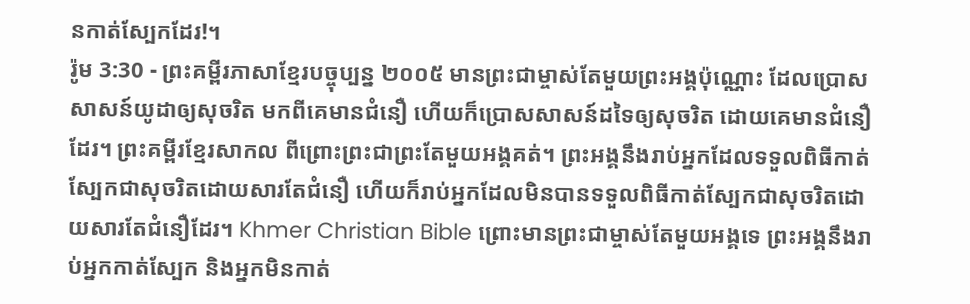នកាត់ស្បែកដែរ!។
រ៉ូម 3:30 - ព្រះគម្ពីរភាសាខ្មែរបច្ចុប្បន្ន ២០០៥ មានព្រះជាម្ចាស់តែមួយព្រះអង្គប៉ុណ្ណោះ ដែលប្រោសសាសន៍យូដាឲ្យសុចរិត មកពីគេមានជំនឿ ហើយក៏ប្រោសសាសន៍ដទៃឲ្យសុចរិត ដោយគេមានជំនឿដែរ។ ព្រះគម្ពីរខ្មែរសាកល ពីព្រោះព្រះជាព្រះតែមួយអង្គគត់។ ព្រះអង្គនឹងរាប់អ្នកដែលទទួលពិធីកាត់ស្បែកជាសុចរិតដោយសារតែជំនឿ ហើយក៏រាប់អ្នកដែលមិនបានទទួលពិធីកាត់ស្បែកជាសុចរិតដោយសារតែជំនឿដែរ។ Khmer Christian Bible ព្រោះមានព្រះជាម្ចាស់តែមួយអង្គទេ ព្រះអង្គនឹងរាប់អ្នកកាត់ស្បែក និងអ្នកមិនកាត់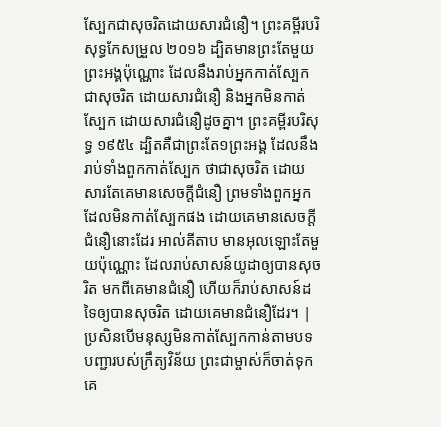ស្បែកជាសុចរិតដោយសារជំនឿ។ ព្រះគម្ពីរបរិសុទ្ធកែសម្រួល ២០១៦ ដ្បិតមានព្រះតែមួយព្រះអង្គប៉ុណ្ណោះ ដែលនឹងរាប់អ្នកកាត់ស្បែកជាសុចរិត ដោយសារជំនឿ និងអ្នកមិនកាត់ស្បែក ដោយសារជំនឿដូចគ្នា។ ព្រះគម្ពីរបរិសុទ្ធ ១៩៥៤ ដ្បិតគឺជាព្រះតែ១ព្រះអង្គ ដែលនឹងរាប់ទាំងពួកកាត់ស្បែក ថាជាសុចរិត ដោយសារតែគេមានសេចក្ដីជំនឿ ព្រមទាំងពួកអ្នកដែលមិនកាត់ស្បែកផង ដោយគេមានសេចក្ដីជំនឿនោះដែរ អាល់គីតាប មានអុលឡោះតែមួយប៉ុណ្ណោះ ដែលរាប់សាសន៍យូដាឲ្យបានសុចរិត មកពីគេមានជំនឿ ហើយក៏រាប់សាសន៍ដទៃឲ្យបានសុចរិត ដោយគេមានជំនឿដែរ។ |
ប្រសិនបើមនុស្សមិនកាត់ស្បែកកាន់តាមបទបញ្ជារបស់ក្រឹត្យវិន័យ ព្រះជាម្ចាស់ក៏ចាត់ទុកគេ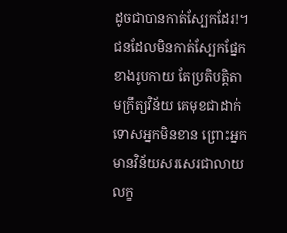ដូចជាបានកាត់ស្បែកដែរ!។
ជនដែលមិនកាត់ស្បែកផ្នែកខាងរូបកាយ តែប្រតិបត្តិតាមក្រឹត្យវិន័យ គេមុខជាដាក់ទោសអ្នកមិនខាន ព្រោះអ្នកមានវិន័យសរសេរជាលាយលក្ខ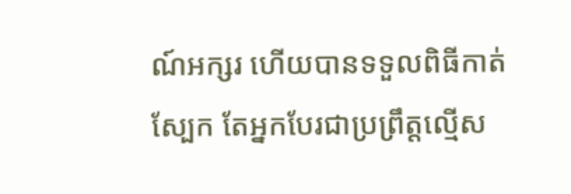ណ៍អក្សរ ហើយបានទទួលពិធីកាត់ស្បែក តែអ្នកបែរជាប្រព្រឹត្តល្មើស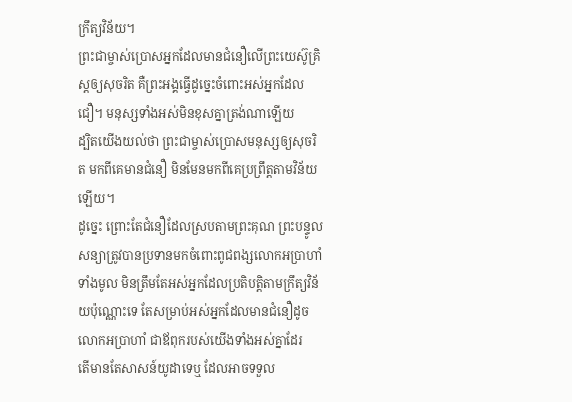ក្រឹត្យវិន័យ។
ព្រះជាម្ចាស់ប្រោសអ្នកដែលមានជំនឿលើព្រះយេស៊ូគ្រិស្តឲ្យសុចរិត គឺព្រះអង្គធ្វើដូច្នេះចំពោះអស់អ្នកដែលជឿ។ មនុស្សទាំងអស់មិនខុសគ្នាត្រង់ណាឡើយ
ដ្បិតយើងយល់ថា ព្រះជាម្ចាស់ប្រោសមនុស្សឲ្យសុចរិត មកពីគេមានជំនឿ មិនមែនមកពីគេប្រព្រឹត្តតាមវិន័យឡើយ។
ដូច្នេះ ព្រោះតែជំនឿដែលស្របតាមព្រះគុណ ព្រះបន្ទូលសន្យាត្រូវបានប្រទានមកចំពោះពូជពង្សលោកអប្រាហាំទាំងមូល មិនត្រឹមតែអស់អ្នកដែលប្រតិបត្តិតាមក្រឹត្យវិន័យប៉ុណ្ណោះទេ តែសម្រាប់អស់អ្នកដែលមានជំនឿដូចលោកអប្រាហាំ ជាឪពុករបស់យើងទាំងអស់គ្នាដែរ
តើមានតែសាសន៍យូដាទេឬ ដែលអាចទទួល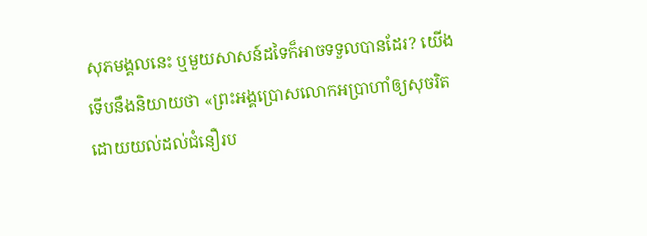សុភមង្គលនេះ ឬមួយសាសន៍ដទៃក៏អាចទទួលបានដែរ? យើងទើបនឹងនិយាយថា «ព្រះអង្គប្រោសលោកអប្រាហាំឲ្យសុចរិត ដោយយល់ដល់ជំនឿរប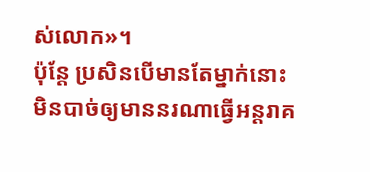ស់លោក»។
ប៉ុន្តែ ប្រសិនបើមានតែម្នាក់នោះ មិនបាច់ឲ្យមាននរណាធ្វើអន្តរាគ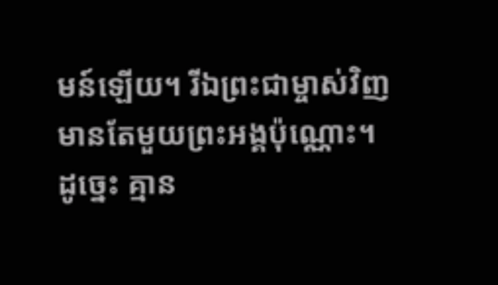មន៍ឡើយ។ រីឯព្រះជាម្ចាស់វិញ មានតែមួយព្រះអង្គប៉ុណ្ណោះ។
ដូច្នេះ គ្មាន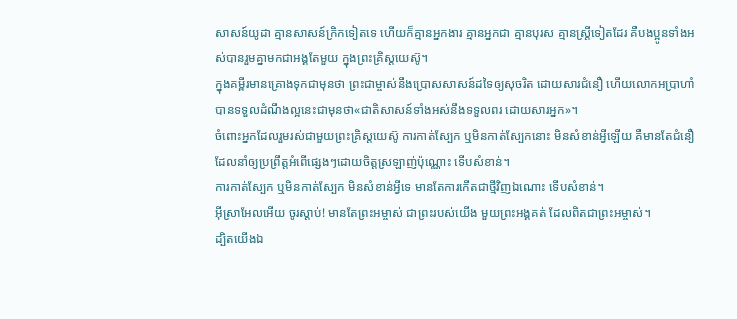សាសន៍យូដា គ្មានសាសន៍ក្រិកទៀតទេ ហើយក៏គ្មានអ្នកងារ គ្មានអ្នកជា គ្មានបុរស គ្មានស្ត្រីទៀតដែរ គឺបងប្អូនទាំងអស់បានរួមគ្នាមកជាអង្គតែមួយ ក្នុងព្រះគ្រិស្តយេស៊ូ។
ក្នុងគម្ពីរមានគ្រោងទុកជាមុនថា ព្រះជាម្ចាស់នឹងប្រោសសាសន៍ដទៃឲ្យសុចរិត ដោយសារជំនឿ ហើយលោកអប្រាហាំបានទទួលដំណឹងល្អនេះជាមុនថា«ជាតិសាសន៍ទាំងអស់នឹងទទួលពរ ដោយសារអ្នក»។
ចំពោះអ្នកដែលរួមរស់ជាមួយព្រះគ្រិស្តយេស៊ូ ការកាត់ស្បែក ឬមិនកាត់ស្បែកនោះ មិនសំខាន់អ្វីឡើយ គឺមានតែជំនឿដែលនាំឲ្យប្រព្រឹត្តអំពើផ្សេងៗដោយចិត្តស្រឡាញ់ប៉ុណ្ណោះ ទើបសំខាន់។
ការកាត់ស្បែក ឬមិនកាត់ស្បែក មិនសំខាន់អ្វីទេ មានតែការកើតជាថ្មីវិញឯណោះ ទើបសំខាន់។
អ៊ីស្រាអែលអើយ ចូរស្ដាប់! មានតែព្រះអម្ចាស់ ជាព្រះរបស់យើង មួយព្រះអង្គគត់ ដែលពិតជាព្រះអម្ចាស់។
ដ្បិតយើងឯ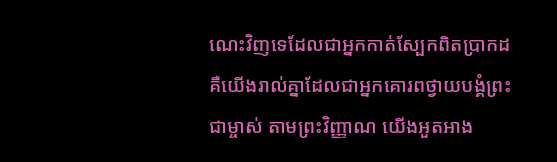ណេះវិញទេដែលជាអ្នកកាត់ស្បែកពិតប្រាកដ គឺយើងរាល់គ្នាដែលជាអ្នកគោរពថ្វាយបង្គំព្រះជាម្ចាស់ តាមព្រះវិញ្ញាណ យើងអួតអាង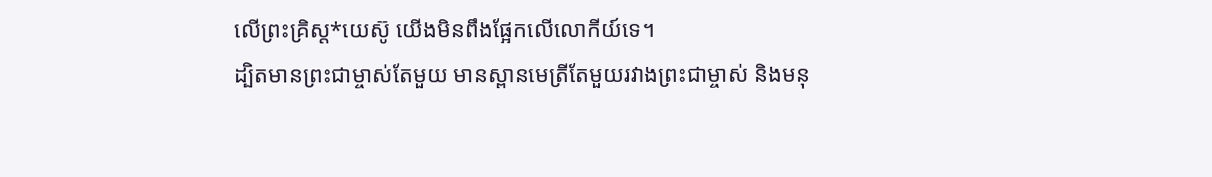លើព្រះគ្រិស្ត*យេស៊ូ យើងមិនពឹងផ្អែកលើលោកីយ៍ទេ។
ដ្បិតមានព្រះជាម្ចាស់តែមួយ មានស្ពានមេត្រីតែមួយរវាងព្រះជាម្ចាស់ និងមនុ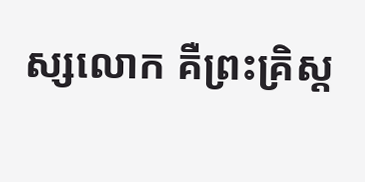ស្សលោក គឺព្រះគ្រិស្ត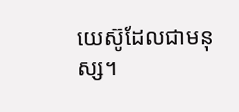យេស៊ូដែលជាមនុស្ស។